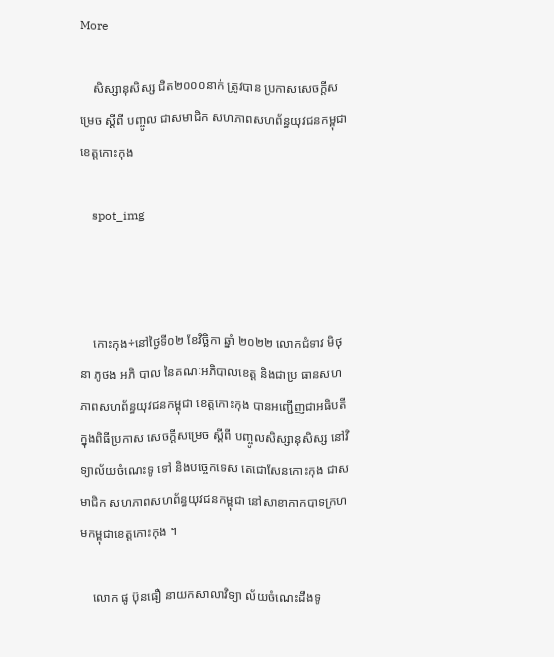More

    សិស្សានុសិស្ស ជិត២០០០នាក់ ត្រូវបាន ប្រកាសសេចក្តីសម្រេច ស្ដីពី បញ្ចូល ជាសមាជិក សហភាពសហព័ន្ធយុវជនកម្ពុជា ខេត្តកោះកុង

    spot_img



    កោះកុង÷នៅថ្ងៃទី០២ ខែវិច្ឆិកា ឆ្នាំ ២០២២ លោកជំទាវ មិថុនា ភូថង អភិ បាល នៃគណៈអភិបាលខេត្ត និងជាប្រ ធានសហភាពសហព័ន្ធយុវជនកម្ពុជា ខេត្តកោះកុង បានអញ្ជើញជាអធិបតី ក្នុងពិធីប្រកាស សេចក្តីសម្រេច ស្ដីពី បញ្ចូលសិស្សានុសិស្ស នៅវិទ្យាល័យចំណេះទូ ទៅ និងបច្ចេកទេស តេជោសែនកោះកុង ជាសមាជិក សហភាពសហព័ន្ធយុវជនកម្ពុជា នៅសាខាកាកបាទក្រហមកម្ពុជាខេត្តកោះកុង ។

    លោក ផូ ប៊ុនធឿ នាយកសាលាវិទ្យា ល័យចំណេះដឹងទូ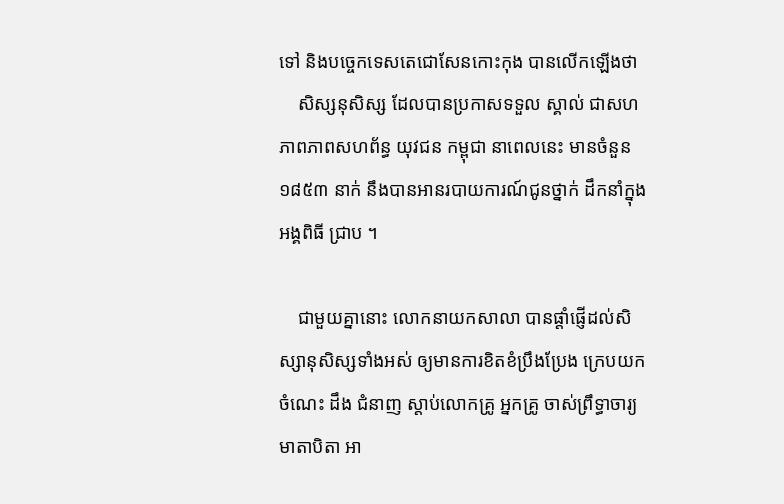ទៅ និងបច្ចេកទេសតេជោសែនកោះកុង បានលើកឡើងថា
    សិស្សនុសិស្ស ដែលបានប្រកាសទទួល ស្គាល់ ជាសហភាពភាពសហព័ន្ធ យុវជន កម្ពុជា នាពេលនេះ មានចំនួន ១៨៥៣ នាក់ នឹងបានអានរបាយការណ៍ជូនថ្នាក់ ដឹកនាំក្នុងអង្គពិធី ជ្រាប ។

    ជាមួយគ្នានោះ លោកនាយកសាលា បានផ្ដាំផ្ញើដល់សិស្សានុសិស្សទាំងអស់ ឲ្យមានការខិតខំប្រឹងប្រែង ក្រេបយកចំណេះ ដឹង ជំនាញ ស្ដាប់លោកគ្រូ អ្នកគ្រូ ចាស់ព្រឹទ្ធាចារ្យ មាតាបិតា អា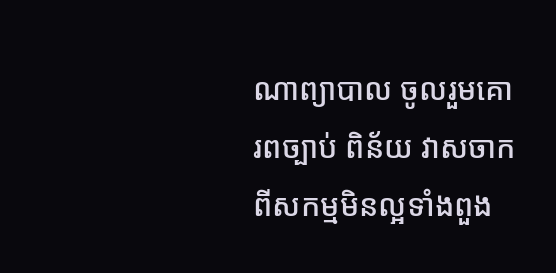ណាព្យាបាល ចូលរួមគោរពច្បាប់ ពិន័យ វាសចាកពីសកម្មមិនល្អទាំងពួង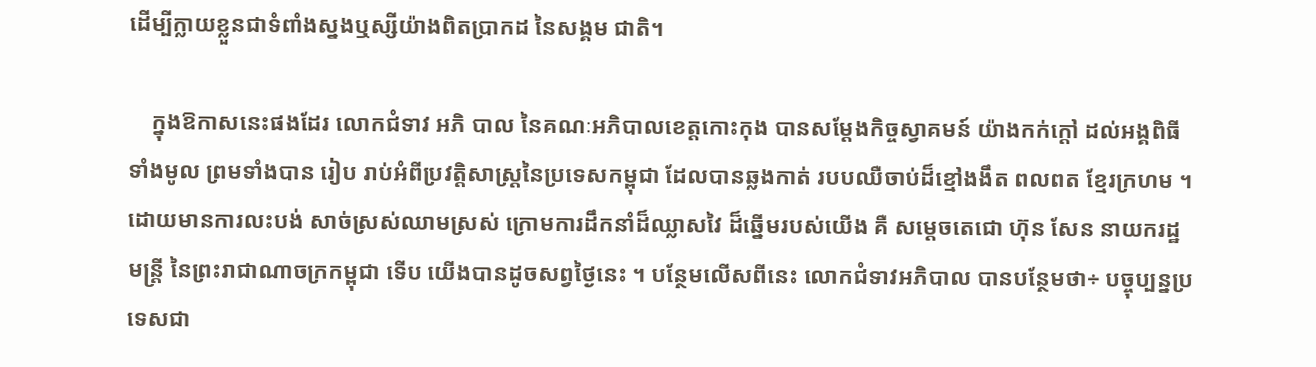ដើម្បីក្លាយខ្លួនជាទំពាំងស្នងឬស្សីយ៉ាងពិតប្រាកដ នៃសង្គម ជាតិ។

    ក្នុងឱកាសនេះផងដែរ លោកជំទាវ អភិ បាល នៃគណៈអភិបាលខេត្តកោះកុង បានសម្ដែងកិច្ចស្វាគមន៍ យ៉ាងកក់ក្ដៅ ដល់អង្គពិធីទាំងមូល ព្រមទាំងបាន រៀប រាប់អំពីប្រវត្តិសាស្រ្ដនៃប្រទេសកម្ពុជា ដែលបានឆ្លងកាត់ របបឈឺចាប់ដ៏ខ្មៅងងឹត ពលពត ខ្មែរក្រហម ។ ដោយមានការលះបង់ សាច់ស្រស់ឈាមស្រស់ ក្រោមការដឹកនាំដ៏ឈ្លាសវៃ ដ៏ឆ្នើមរបស់យើង គឺ សម្ដេចតេជោ ហ៊ុន សែន នាយករដ្ឋមន្ត្រី នៃព្រះរាជាណាចក្រកម្ពុជា ទើប យើងបានដូចសព្វថ្ងៃនេះ ។ បន្ថែមលើសពីនេះ លោកជំទាវអភិបាល បានបន្ថែមថា÷ បច្ចុប្បន្នប្រទេសជា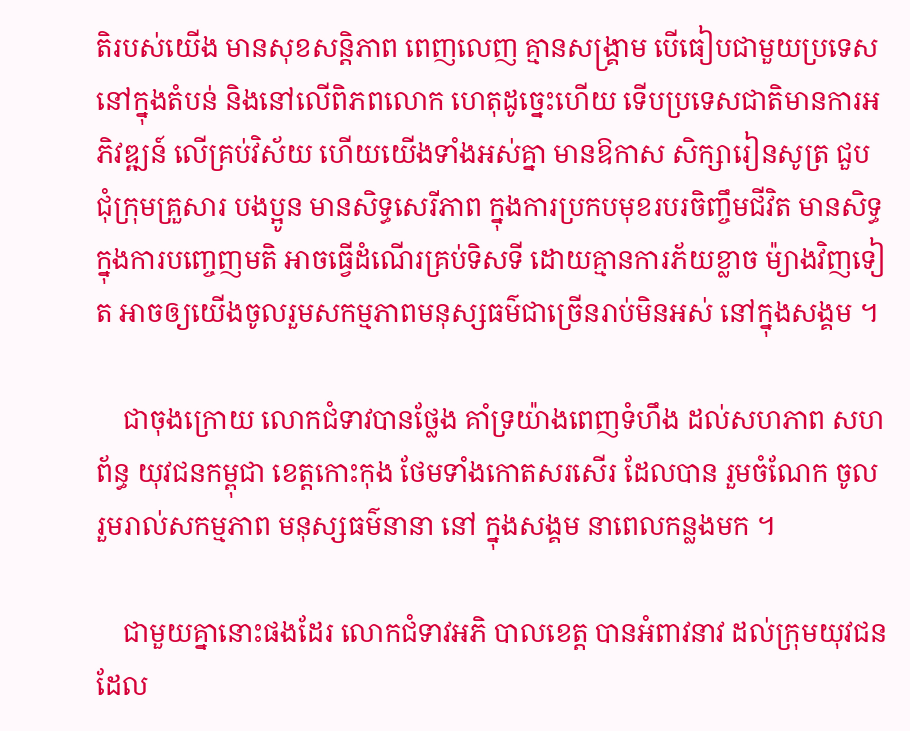តិរបស់យើង មានសុខសន្តិភាព ពេញលេញ គ្មានសង្គ្រាម បើធៀបជាមួយប្រទេសនៅក្នុងតំបន់ និងនៅលើពិភពលោក ហេតុដូច្នេះហើយ ទើបប្រទេសជាតិមានការអភិវឌ្ឍន៍ លើគ្រប់វិស័យ ហើយយើងទាំងអស់គ្នា មានឱកាស សិក្សារៀនសូត្រ ជួបជុំក្រុមគ្រួសារ បងប្អូន មានសិទ្ធសេរីភាព ក្នុងការប្រកបមុខរបរចិញ្ចឹមជីវិត មានសិទ្ធក្នុងការបញ្ចេញមតិ អាចធ្វើដំណើរគ្រប់ទិសទី ដោយគ្មានការភ័យខ្លាច ម៉្យាងវិញទៀត អាចឲ្យយើងចូលរួមសកម្មភាពមនុស្សធម៌ជាច្រើនរាប់មិនអស់ នៅក្នុងសង្គម ។

    ជាចុងក្រោយ លោកជំទាវបានថ្លែង គាំទ្រយ៉ាងពេញទំហឹង ដល់សហភាព សហ ព័ន្ធ យុវជនកម្ពុជា ខេត្តកោះកុង ថែមទាំងកោតសរសើរ ដែលបាន រួមចំណែក ចូល រួមរាល់សកម្មភាព មនុស្សធម៌នានា នៅ ក្នុងសង្គម នាពេលកន្លងមក ។

    ជាមួយគ្នានោះផងដែរ លោកជំទាវអភិ បាលខេត្ត បានអំពាវនាវ ដល់ក្រុមយុវជន ដែល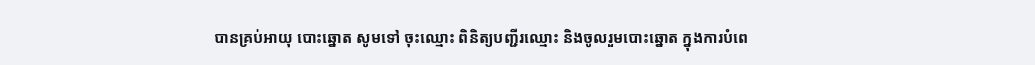បានគ្រប់អាយុ បោះឆ្នោត សូមទៅ ចុះឈ្មោះ ពិនិត្យបញ្ជីរឈ្មោះ និងចូលរួមបោះឆ្នោត ក្នុងការបំពេ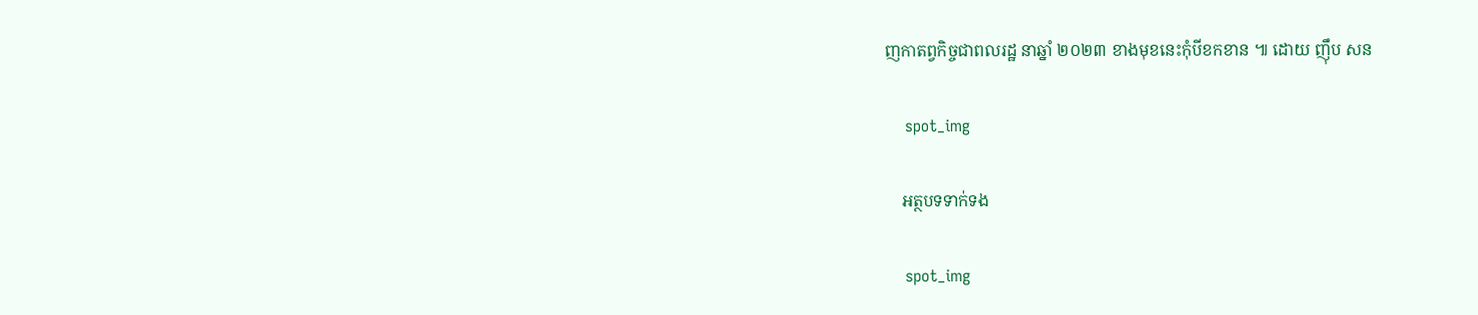ញកាតព្វកិច្ចជាពលរដ្ឋ នាឆ្នាំ ២០២៣ ខាងមុខនេះកុំបីខកខាន ៕ ដោយ ញុឹប សន

    spot_img

    អត្ថបទទាក់ទង

    spot_img